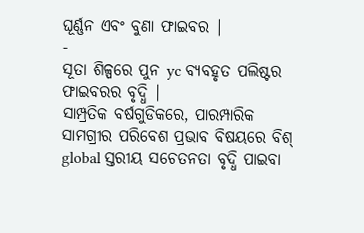ଘୂର୍ଣ୍ଣନ ଏବଂ ବୁଣା ଫାଇବର |
-
ସୂତା ଶିଳ୍ପରେ ପୁନ yc ବ୍ୟବହୃତ ପଲିଷ୍ଟର ଫାଇବରର ବୃଦ୍ଧି |
ସାମ୍ପ୍ରତିକ ବର୍ଷଗୁଡିକରେ, ପାରମ୍ପାରିକ ସାମଗ୍ରୀର ପରିବେଶ ପ୍ରଭାବ ବିଷୟରେ ବିଶ୍ global ସ୍ତରୀୟ ସଚେତନତା ବୃଦ୍ଧି ପାଇବା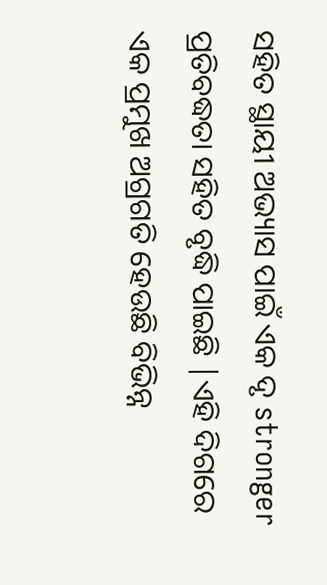ସହିତ ସ୍ଥାୟୀ ଅଭ୍ୟାସ ପାଇଁ ଏକ ଦୃ stronger ପ୍ରତିବଦ୍ଧତା ସହିତ ବୃଦ୍ଧି ପାଇଛି |ଏହି ଦିଗରେ ଏକ ପ୍ରମୁଖ ଅଗ୍ରଗତି ହେଉଛି ବିଭିନ୍ନ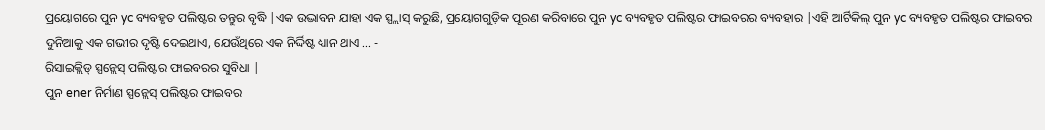ପ୍ରୟୋଗରେ ପୁନ yc ବ୍ୟବହୃତ ପଲିଷ୍ଟର ତନ୍ତୁର ବୃଦ୍ଧି |ଏକ ଉଦ୍ଭାବନ ଯାହା ଏକ ସ୍ପ୍ଲାସ୍ କରୁଛି, ପ୍ରୟୋଗଗୁଡ଼ିକ ପୂରଣ କରିବାରେ ପୁନ yc ବ୍ୟବହୃତ ପଲିଷ୍ଟର ଫାଇବରର ବ୍ୟବହାର |ଏହି ଆର୍ଟିକିଲ୍ ପୁନ yc ବ୍ୟବହୃତ ପଲିଷ୍ଟର ଫାଇବର ଦୁନିଆକୁ ଏକ ଗଭୀର ଦୃଷ୍ଟି ଦେଇଥାଏ, ଯେଉଁଥିରେ ଏକ ନିର୍ଦ୍ଦିଷ୍ଟ ଧ୍ୟାନ ଥାଏ ... -
ରିସାଇକ୍ଲିଡ୍ ସ୍ପନ୍ଲେସ୍ ପଲିଷ୍ଟର ଫାଇବରର ସୁବିଧା |
ପୁନ ener ନିର୍ମାଣ ସ୍ପନ୍ଲେସ୍ ପଲିଷ୍ଟର ଫାଇବର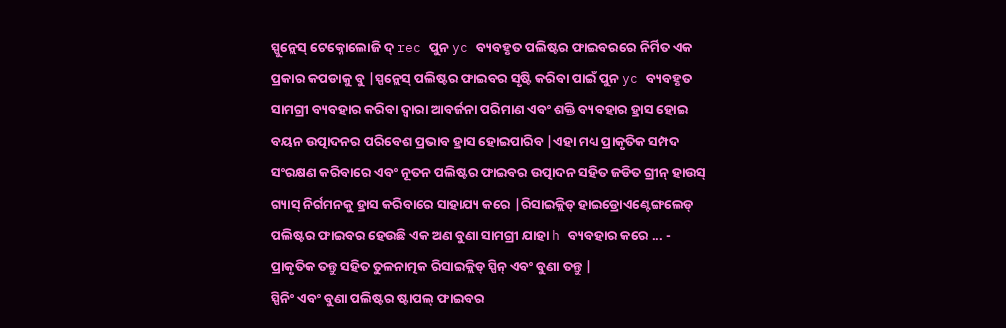ସ୍ପୁନ୍ଲେସ୍ ଟେକ୍ନୋଲୋଜି ଦ୍ rec ପୁନ yc ବ୍ୟବହୃତ ପଲିଷ୍ଟର ଫାଇବରରେ ନିର୍ମିତ ଏକ ପ୍ରକାର କପଡାକୁ ବୁ |ସ୍ପନ୍ଲେସ୍ ପଲିଷ୍ଟର ଫାଇବର ସୃଷ୍ଟି କରିବା ପାଇଁ ପୁନ yc ବ୍ୟବହୃତ ସାମଗ୍ରୀ ବ୍ୟବହାର କରିବା ଦ୍ୱାରା ଆବର୍ଜନା ପରିମାଣ ଏବଂ ଶକ୍ତି ବ୍ୟବହାର ହ୍ରାସ ହୋଇ ବୟନ ଉତ୍ପାଦନର ପରିବେଶ ପ୍ରଭାବ ହ୍ରାସ ହୋଇପାରିବ |ଏହା ମଧ୍ୟ ପ୍ରାକୃତିକ ସମ୍ପଦ ସଂରକ୍ଷଣ କରିବାରେ ଏବଂ ନୂତନ ପଲିଷ୍ଟର ଫାଇବର ଉତ୍ପାଦନ ସହିତ ଜଡିତ ଗ୍ରୀନ୍ ହାଉସ୍ ଗ୍ୟାସ୍ ନିର୍ଗମନକୁ ହ୍ରାସ କରିବାରେ ସାହାଯ୍ୟ କରେ |ରିସାଇକ୍ଲିଡ୍ ହାଇଡ୍ରୋଏଣ୍ଟେଙ୍ଗଲେଡ୍ ପଲିଷ୍ଟର ଫାଇବର ହେଉଛି ଏକ ଅଣ ବୁଣା ସାମଗ୍ରୀ ଯାହା h ବ୍ୟବହାର କରେ ... -
ପ୍ରାକୃତିକ ତନ୍ତୁ ସହିତ ତୁଳନାତ୍ମକ ରିସାଇକ୍ଲିଡ୍ ସ୍ପିନ୍ ଏବଂ ବୁଣା ତନ୍ତୁ |
ସ୍ପିନିଂ ଏବଂ ବୁଣା ପଲିଷ୍ଟର ଷ୍ଟାପଲ୍ ଫାଇବର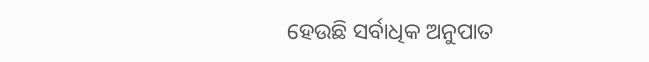ହେଉଛି ସର୍ବାଧିକ ଅନୁପାତ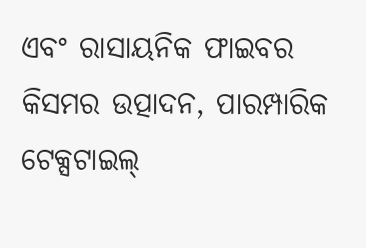ଏବଂ ରାସାୟନିକ ଫାଇବର କିସମର ଉତ୍ପାଦନ, ପାରମ୍ପାରିକ ଟେକ୍ସଟାଇଲ୍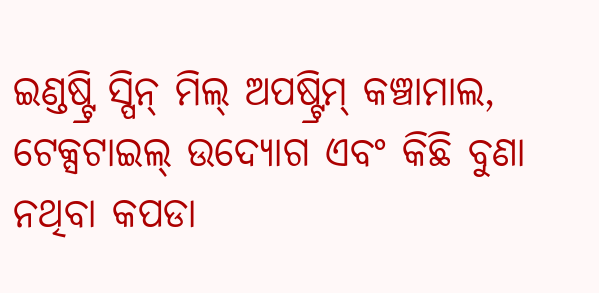ଇଣ୍ଡଷ୍ଟ୍ରି ସ୍ପିନ୍ ମିଲ୍ ଅପଷ୍ଟ୍ରିମ୍ କଞ୍ଚାମାଲ, ଟେକ୍ସଟାଇଲ୍ ଉଦ୍ୟୋଗ ଏବଂ କିଛି ବୁଣା ନଥିବା କପଡା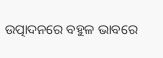ଉତ୍ପାଦନରେ ବହୁଳ ଭାବରେ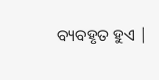ବ୍ୟବହୃତ ହୁଏ |